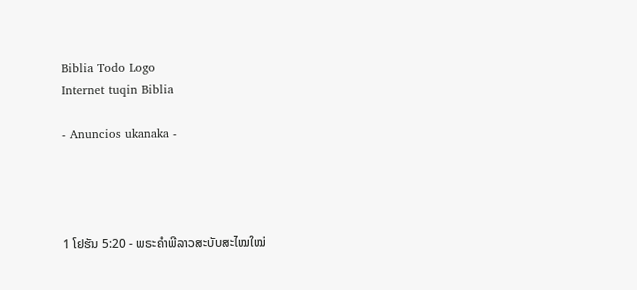Biblia Todo Logo
Internet tuqin Biblia

- Anuncios ukanaka -




1 ໂຢຮັນ 5:20 - ພຣະຄຳພີລາວສະບັບສະໄໝໃໝ່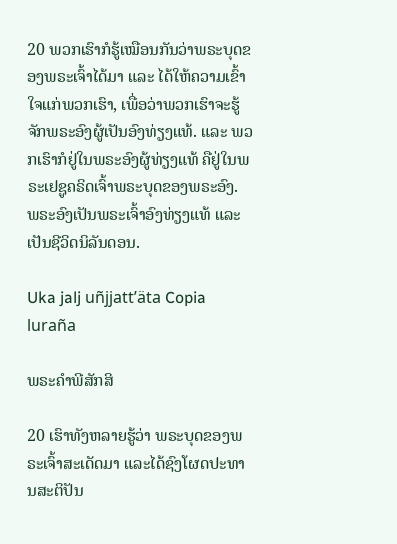20 ພວກເຮົາກໍຮູ້ເໝືອນກັນວ່າພຣະບຸດຂອງພຣະເຈົ້າໄດ້ມາ ແລະ ໄດ້ໃຫ້ຄວາມເຂົ້າໃຈແກ່ພວກເຮົາ, ເພື່ອວ່າພວກເຮົາຈະຮູ້ຈັກພຣະອົງຜູ້ເປັນອົງທ່ຽງແທ້. ແລະ ພວກເຮົາກໍຢູ່ໃນພຣະອົງຜູ້ທ່ຽງແທ້ ຄືຢູ່ໃນພຣະເຢຊູຄຣິດເຈົ້າພຣະບຸດຂອງພຣະອົງ. ພຣະອົງເປັນພຣະເຈົ້າອົງທ່ຽງແທ້ ແລະ ເປັນຊີວິດນິລັນດອນ.

Uka jalj uñjjattʼäta Copia luraña

ພຣະຄຳພີສັກສິ

20 ເຮົາທັງຫລາຍຮູ້ວ່າ ພຣະບຸດຂອງພຣະເຈົ້າສະເດັດມາ ແລະໄດ້ຊົງໂຜດປະທານສະຕິປັນ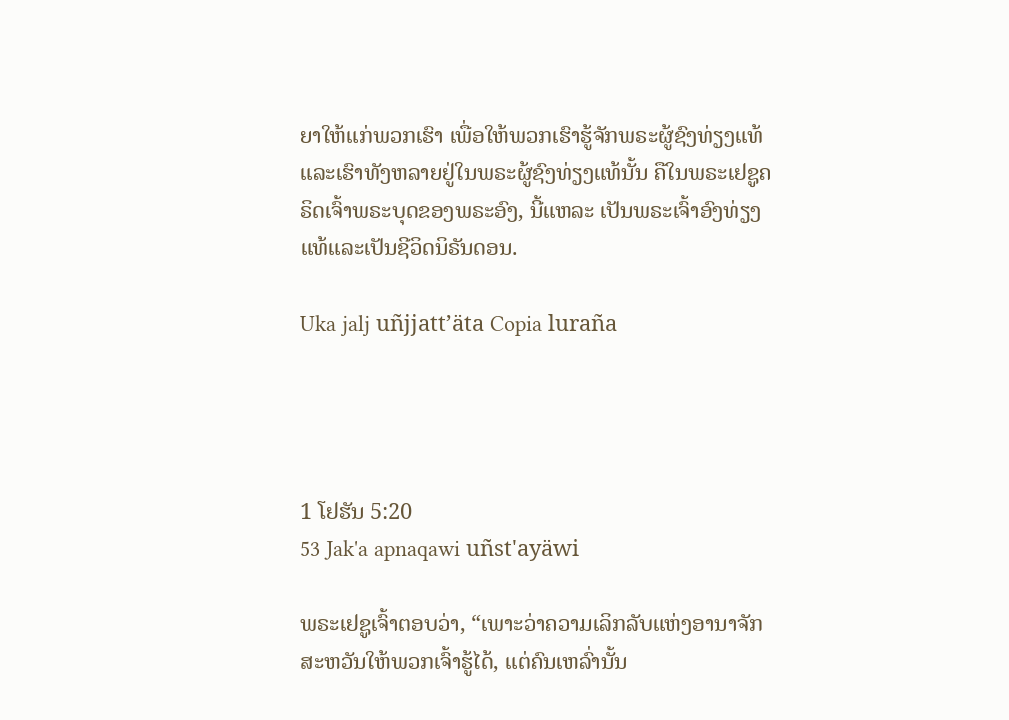ຍາໃຫ້ແກ່ພວກເຮົາ ເພື່ອໃຫ້ພວກເຮົາຮູ້ຈັກພຣະຜູ້ຊົງທ່ຽງແທ້ ແລະເຮົາທັງຫລາຍຢູ່ໃນພຣະຜູ້ຊົງທ່ຽງແທ້ນັ້ນ ຄືໃນພຣະເຢຊູຄຣິດເຈົ້າພຣະບຸດຂອງພຣະອົງ, ນີ້ແຫລະ ເປັນພຣະເຈົ້າອົງທ່ຽງແທ້ແລະເປັນຊີວິດນິຣັນດອນ.

Uka jalj uñjjattʼäta Copia luraña




1 ໂຢຮັນ 5:20
53 Jak'a apnaqawi uñst'ayäwi

ພຣະເຢຊູເຈົ້າຕອບວ່າ, “ເພາະວ່າຄວາມເລິກລັບແຫ່ງອານາຈັກສະຫວັນໃຫ້ພວກເຈົ້າຮູ້ໄດ້, ແຕ່ຄົນເຫລົ່ານັ້ນ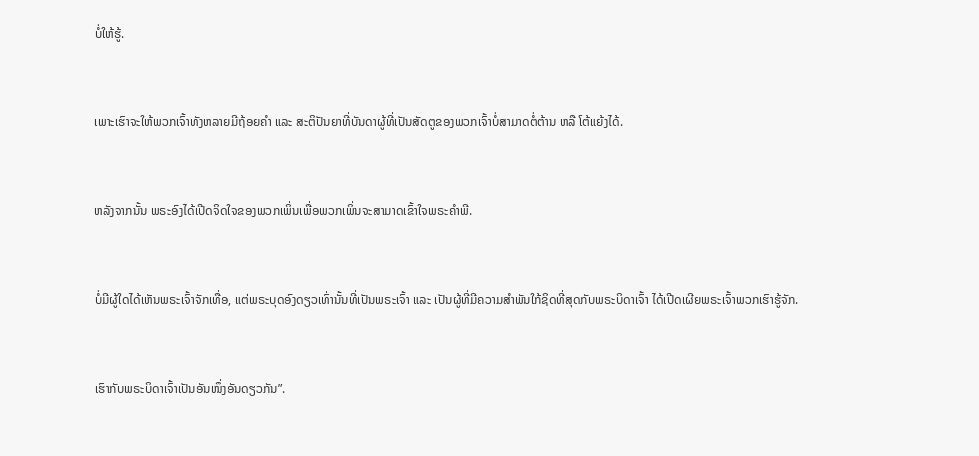ບໍ່ໃຫ້ຮູ້.


ເພາະເຮົາຈະໃຫ້ພວກເຈົ້າທັງຫລາຍມີຖ້ອຍຄຳ ແລະ ສະຕິປັນຍາທີ່ບັນດາຜູ້ທີ່ເປັນສັດຕູຂອງພວກເຈົ້າບໍ່ສາມາດຕໍ່ຕ້ານ ຫລື ໂຕ້ແຍ້ງໄດ້.


ຫລັງຈາກນັ້ນ ພຣະອົງໄດ້ເປີດຈິດໃຈຂອງພວກເພິ່ນເພື່ອພວກເພິ່ນຈະສາມາດເຂົ້າໃຈພຣະຄຳພີ.


ບໍ່ມີຜູ້ໃດໄດ້ເຫັນພຣະເຈົ້າຈັກເທື່ອ, ແຕ່ພຣະບຸດອົງດຽວເທົ່ານັ້ນທີ່ເປັນພຣະເຈົ້າ ແລະ ເປັນຜູ້ທີ່ມີຄວາມສຳພັນໃກ້ຊິດທີ່ສຸດກັບພຣະບິດາເຈົ້າ ໄດ້ເປີດເຜີຍພຣະເຈົ້າພວກເຮົາຮູ້ຈັກ.


ເຮົາກັບພຣະບິດາເຈົ້າເປັນອັນໜຶ່ງອັນດຽວກັນ”.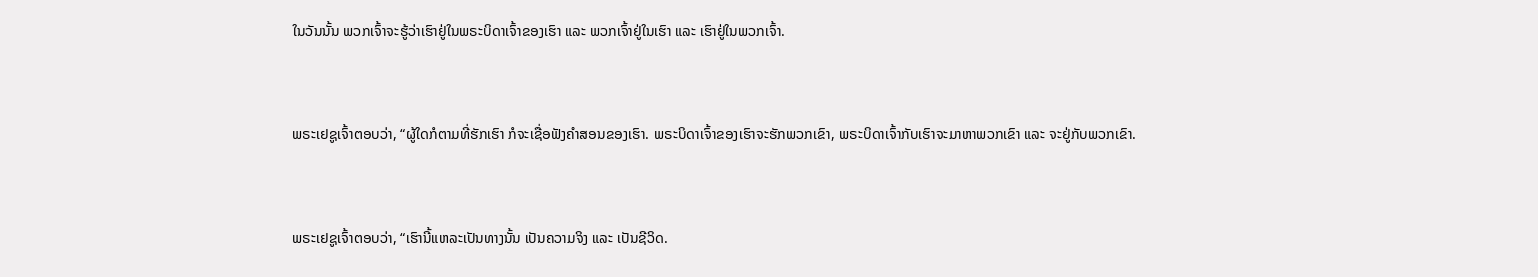ໃນວັນນັ້ນ ພວກເຈົ້າຈະຮູ້ວ່າເຮົາຢູ່ໃນພຣະບິດາເຈົ້າຂອງເຮົາ ແລະ ພວກເຈົ້າຢູ່ໃນເຮົາ ແລະ ເຮົາຢູ່ໃນພວກເຈົ້າ.


ພຣະເຢຊູເຈົ້າຕອບວ່າ, “ຜູ້ໃດກໍຕາມທີ່ຮັກເຮົາ ກໍຈະເຊື່ອຟັງຄຳສອນຂອງເຮົາ. ພຣະບິດາເຈົ້າຂອງເຮົາຈະຮັກພວກເຂົາ, ພຣະບິດາເຈົ້າກັບເຮົາຈະມາຫາພວກເຂົາ ແລະ ຈະຢູ່ກັບພວກເຂົາ.


ພຣະເຢຊູເຈົ້າຕອບວ່າ, “ເຮົານີ້ແຫລະເປັນທາງນັ້ນ ເປັນຄວາມຈິງ ແລະ ເປັນຊີວິດ.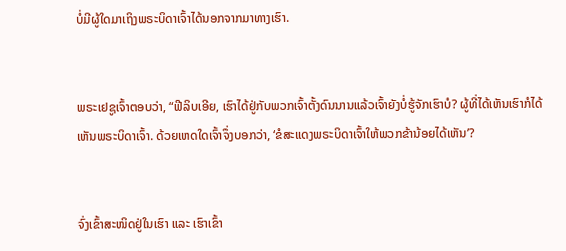ບໍ່ມີຜູ້ໃດມາເຖິງພຣະບິດາເຈົ້າໄດ້ນອກຈາກມາທາງເຮົາ.


ພຣະເຢຊູເຈົ້າຕອບວ່າ, “ຟີລິບເອີຍ, ເຮົາໄດ້ຢູ່ກັບພວກເຈົ້າຕັ້ງດົນນານແລ້ວເຈົ້າຍັງບໍ່ຮູ້ຈັກເຮົາບໍ? ຜູ້ທີ່ໄດ້ເຫັນເຮົາກໍໄດ້ເຫັນພຣະບິດາເຈົ້າ. ດ້ວຍເຫດໃດເຈົ້າຈຶ່ງບອກວ່າ, ‘ຂໍສະແດງພຣະບິດາເຈົ້າໃຫ້ພວກຂ້ານ້ອຍໄດ້ເຫັນ’?


ຈົ່ງເຂົ້າສະໜິດຢູ່ໃນເຮົາ ແລະ ເຮົາເຂົ້າ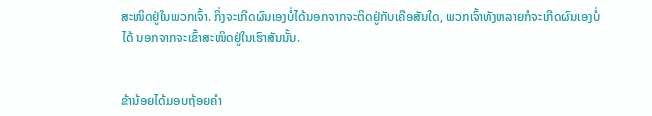ສະໜິດຢູ່ໃນພວກເຈົ້າ. ກິ່ງຈະເກີດຜົນເອງບໍ່ໄດ້ນອກຈາກຈະຕິດຢູ່ກັບເຄືອສັນໃດ, ພວກເຈົ້າທັງຫລາຍກໍຈະເກີດຜົນເອງບໍ່ໄດ້ ນອກຈາກຈະເຂົ້າສະໜິດຢູ່ໃນເຮົາສັນນັ້ນ.


ຂ້ານ້ອຍໄດ້ມອບຖ້ອຍຄຳ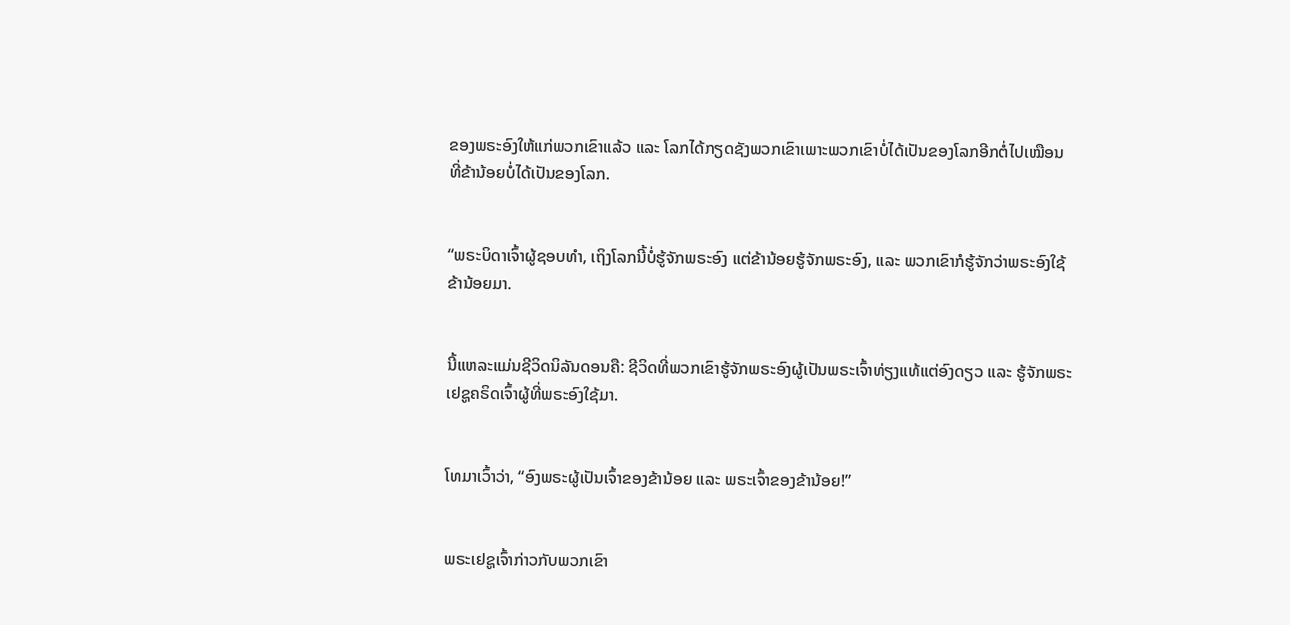ຂອງພຣະອົງໃຫ້ແກ່ພວກເຂົາແລ້ວ ແລະ ໂລກໄດ້ກຽດຊັງພວກເຂົາເພາະພວກເຂົາບໍ່ໄດ້ເປັນຂອງໂລກອີກຕໍ່ໄປເໝືອນທີ່ຂ້ານ້ອຍບໍ່ໄດ້ເປັນຂອງໂລກ.


“ພຣະບິດາເຈົ້າຜູ້ຊອບທຳ, ເຖິງໂລກນີ້ບໍ່ຮູ້ຈັກພຣະອົງ ແຕ່ຂ້ານ້ອຍຮູ້ຈັກພຣະອົງ, ແລະ ພວກເຂົາກໍຮູ້ຈັກວ່າພຣະອົງໃຊ້ຂ້ານ້ອຍມາ.


ນີ້ແຫລະແມ່ນຊີວິດນິລັນດອນຄື: ຊີວິດທີ່ພວກເຂົາຮູ້ຈັກພຣະອົງຜູ້ເປັນພຣະເຈົ້າທ່ຽງແທ້ແຕ່ອົງດຽວ ແລະ ຮູ້ຈັກພຣະເຢຊູຄຣິດເຈົ້າຜູ້ທີ່ພຣະອົງໃຊ້ມາ.


ໂທມາເວົ້າວ່າ, “ອົງພຣະຜູ້ເປັນເຈົ້າຂອງຂ້ານ້ອຍ ແລະ ພຣະເຈົ້າຂອງຂ້ານ້ອຍ!”


ພຣະເຢຊູເຈົ້າກ່າວກັບພວກເຂົາ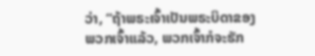ວ່າ, “ຖ້າພຣະເຈົ້າເປັນພຣະບິດາຂອງພວກເຈົ້າແລ້ວ, ພວກເຈົ້າກໍຈະຮັກ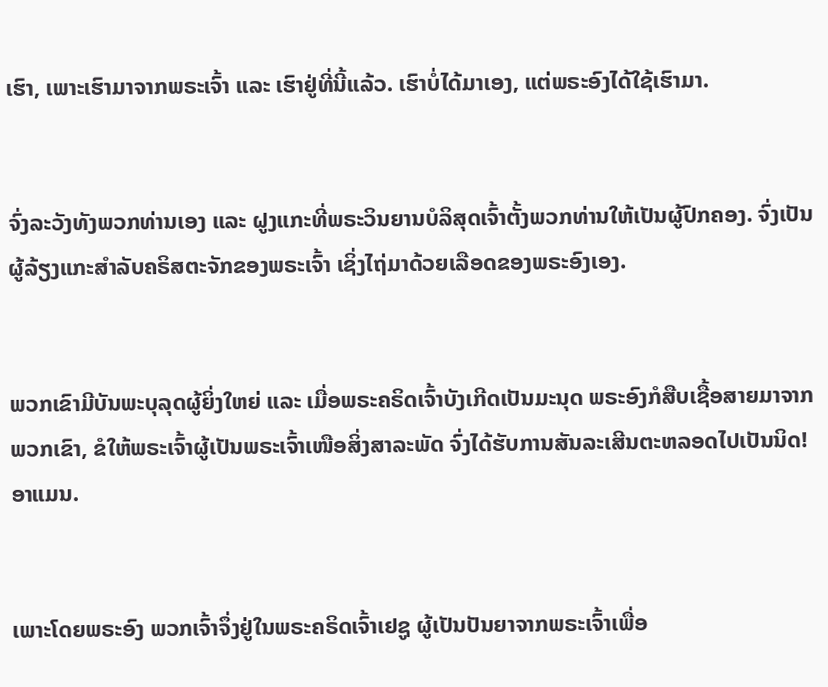ເຮົາ, ເພາະເຮົາມາຈາກພຣະເຈົ້າ ແລະ ເຮົາຢູ່ທີ່ນີ້ແລ້ວ. ເຮົາບໍ່ໄດ້ມາເອງ, ແຕ່ພຣະອົງໄດ້ໃຊ້ເຮົາມາ.


ຈົ່ງລະວັງທັງພວກທ່ານເອງ ແລະ ຝູງແກະທີ່ພຣະວິນຍານບໍລິສຸດເຈົ້າຕັ້ງພວກທ່ານໃຫ້ເປັນຜູ້ປົກຄອງ. ຈົ່ງເປັນຜູ້ລ້ຽງແກະສຳລັບຄຣິສຕະຈັກຂອງພຣະເຈົ້າ ເຊິ່ງໄຖ່ມາດ້ວຍເລືອດຂອງພຣະອົງເອງ.


ພວກເຂົາມີບັນພະບຸລຸດຜູ້ຍິ່ງໃຫຍ່ ແລະ ເມື່ອພຣະຄຣິດເຈົ້າບັງເກີດເປັນມະນຸດ ພຣະອົງກໍສືບເຊື້ອສາຍມາຈາກພວກເຂົາ, ຂໍໃຫ້ພຣະເຈົ້າຜູ້ເປັນພຣະເຈົ້າເໜືອສິ່ງສາລະພັດ ຈົ່ງໄດ້ຮັບການສັນລະເສີນຕະຫລອດໄປເປັນນິດ! ອາແມນ.


ເພາະໂດຍພຣະອົງ ພວກເຈົ້າຈຶ່ງຢູ່ໃນພຣະຄຣິດເຈົ້າເຢຊູ ຜູ້ເປັນປັນຍາຈາກພຣະເຈົ້າເພື່ອ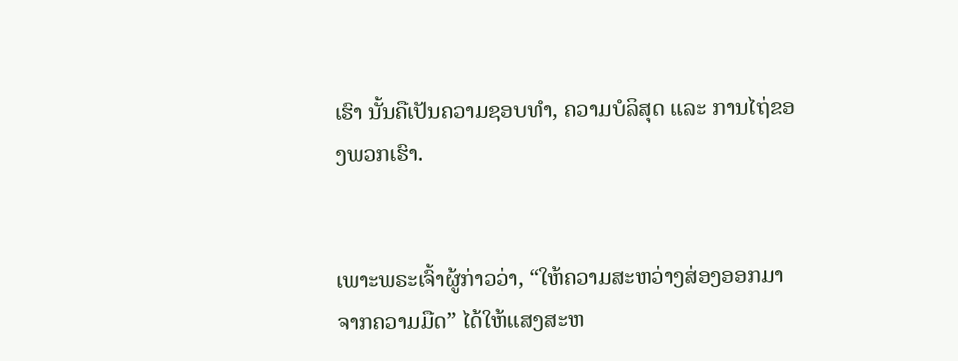ເຮົາ ນັ້ນຄືເປັນຄວາມຊອບທຳ, ຄວາມບໍລິສຸດ ແລະ ການໄຖ່ຂອງພວກເຮົາ.


ເພາະພຣະເຈົ້າຜູ້ກ່າວວ່າ, “ໃຫ້ຄວາມສະຫວ່າງສ່ອງອອກມາຈາກຄວາມມືດ” ໄດ້ໃຫ້ແສງສະຫ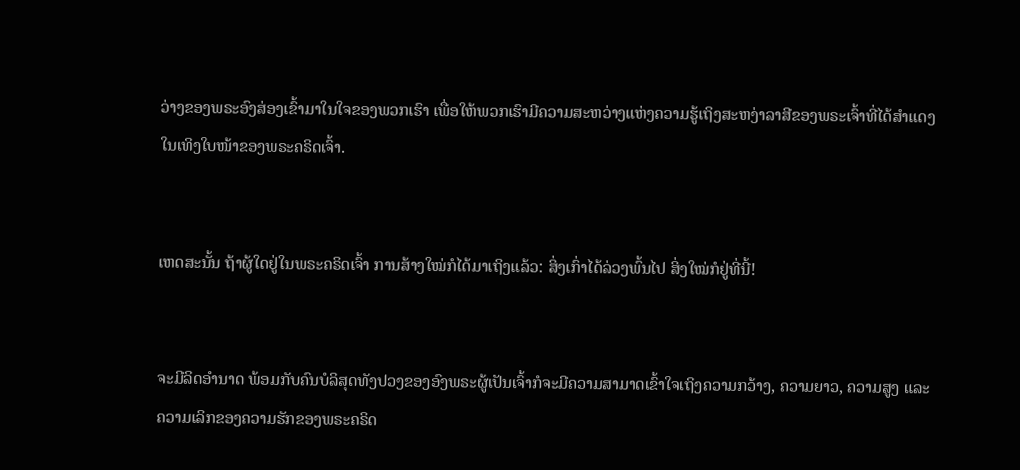ວ່າງຂອງພຣະອົງສ່ອງເຂົ້າມາໃນໃຈຂອງພວກເຮົາ ເພື່ອໃຫ້ພວກເຮົາມີຄວາມສະຫວ່າງແຫ່ງຄວາມຮູ້ເຖິງສະຫງ່າລາສີຂອງພຣະເຈົ້າທີ່ໄດ້ສຳແດງໃນເທິງໃບໜ້າຂອງພຣະຄຣິດເຈົ້າ.


ເຫດສະນັ້ນ ຖ້າຜູ້ໃດຢູ່ໃນພຣະຄຣິດເຈົ້າ ການສ້າງໃໝ່ກໍໄດ້ມາເຖິງແລ້ວ: ສິ່ງເກົ່າໄດ້ລ່ວງພົ້ນໄປ ສິ່ງໃໝ່ກໍຢູ່ທີ່ນີ້!


ຈະມີລິດອຳນາດ ພ້ອມກັບຄົນບໍລິສຸດທັງປວງຂອງອົງພຣະຜູ້ເປັນເຈົ້າກໍຈະມີຄວາມສາມາດເຂົ້າໃຈເຖິງຄວາມກວ້າງ, ຄວາມຍາວ, ຄວາມສູງ ແລະ ຄວາມເລິກຂອງຄວາມຮັກຂອງພຣະຄຣິດ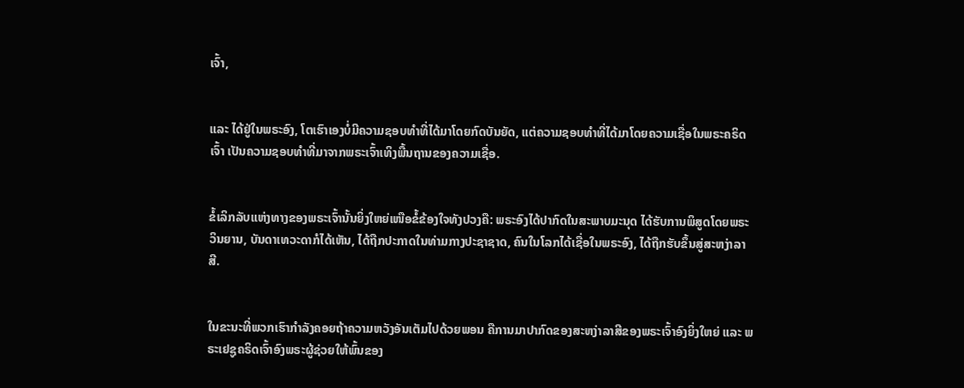ເຈົ້າ,


ແລະ ໄດ້ຢູ່ໃນພຣະອົງ, ໂຕເຮົາເອງບໍ່ມີຄວາມຊອບທຳທີ່ໄດ້ມາໂດຍກົດບັນຍັດ, ແຕ່ຄວາມຊອບທຳທີ່ໄດ້ມາໂດຍຄວາມເຊື່ອໃນພຣະຄຣິດເຈົ້າ ເປັນຄວາມຊອບທຳທີ່ມາຈາກພຣະເຈົ້າເທິງພື້ນຖານຂອງຄວາມເຊື່ອ.


ຂໍ້ເລິກລັບແຫ່ງທາງຂອງພຣະເຈົ້ານັ້ນຍິ່ງໃຫຍ່ເໜືອຂໍ້ຂ້ອງໃຈທັງປວງຄື: ພຣະອົງໄດ້ປາກົດໃນສະພາບມະນຸດ ໄດ້ຮັບການພິສູດໂດຍພຣະວິນຍານ, ບັນດາເທວະດາກໍໄດ້ເຫັນ, ໄດ້ຖືກປະກາດໃນທ່າມກາງປະຊາຊາດ, ຄົນໃນໂລກໄດ້ເຊື່ອໃນພຣະອົງ, ໄດ້ຖືກຮັບຂຶ້ນສູ່ສະຫງ່າລາສີ.


ໃນຂະນະທີ່ພວກເຮົາກຳລັງຄອຍຖ້າຄວາມຫວັງອັນເຕັມໄປດ້ວຍພອນ ຄືການມາປາກົດຂອງສະຫງ່າລາສີຂອງພຣະເຈົ້າອົງຍິ່ງໃຫຍ່ ແລະ ພຣະເຢຊູຄຣິດເຈົ້າອົງພຣະຜູ້ຊ່ວຍໃຫ້ພົ້ນຂອງ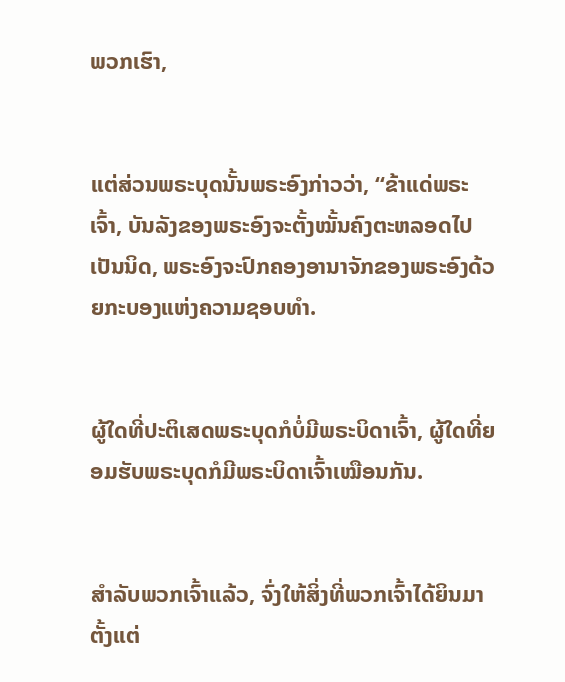ພວກເຮົາ,


ແຕ່ສ່ວນພຣະບຸດນັ້ນພຣະອົງກ່າວວ່າ, “ຂ້າແດ່ພຣະເຈົ້າ, ບັນລັງຂອງພຣະອົງຈະຕັ້ງໝັ້ນຄົງຕະຫລອດໄປເປັນນິດ, ພຣະອົງຈະປົກຄອງອານາຈັກຂອງພຣະອົງດ້ວຍກະບອງແຫ່ງຄວາມຊອບທຳ.


ຜູ້ໃດທີ່ປະຕິເສດພຣະບຸດກໍບໍ່ມີພຣະບິດາເຈົ້າ, ຜູ້ໃດທີ່ຍອມຮັບພຣະບຸດກໍມີພຣະບິດາເຈົ້າເໝືອນກັນ.


ສຳລັບພວກເຈົ້າແລ້ວ, ຈົ່ງໃຫ້ສິ່ງທີ່ພວກເຈົ້າໄດ້ຍິນມາຕັ້ງແຕ່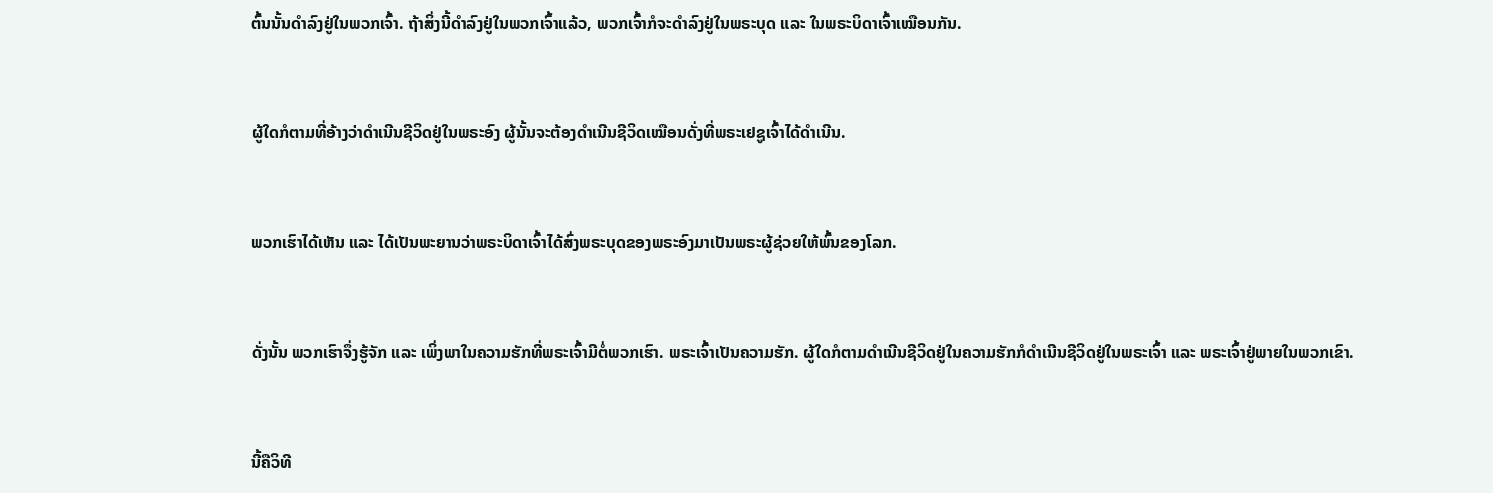ຕົ້ນນັ້ນດຳລົງຢູ່ໃນພວກເຈົ້າ. ຖ້າສິ່ງນີ້ດຳລົງຢູ່ໃນພວກເຈົ້າແລ້ວ, ພວກເຈົ້າກໍຈະດຳລົງຢູ່ໃນພຣະບຸດ ແລະ ໃນພຣະບິດາເຈົ້າເໝືອນກັນ.


ຜູ້ໃດກໍຕາມທີ່ອ້າງວ່າດຳເນີນຊີວິດຢູ່ໃນພຣະອົງ ຜູ້ນັ້ນຈະຕ້ອງດຳເນີນຊີວິດເໝືອນດັ່ງທີ່ພຣະເຢຊູເຈົ້າໄດ້ດຳເນີນ.


ພວກເຮົາໄດ້ເຫັນ ແລະ ໄດ້ເປັນພະຍານວ່າພຣະບິດາເຈົ້າໄດ້ສົ່ງພຣະບຸດຂອງພຣະອົງມາເປັນພຣະຜູ້ຊ່ວຍໃຫ້ພົ້ນຂອງໂລກ.


ດັ່ງນັ້ນ ພວກເຮົາຈຶ່ງຮູ້ຈັກ ແລະ ເພິ່ງພາໃນຄວາມຮັກທີ່ພຣະເຈົ້າມີຕໍ່ພວກເຮົາ. ພຣະເຈົ້າເປັນຄວາມຮັກ. ຜູ້ໃດກໍຕາມດຳເນີນຊີວິດຢູ່ໃນຄວາມຮັກກໍດຳເນີນຊີວິດຢູ່ໃນພຣະເຈົ້າ ແລະ ພຣະເຈົ້າຢູ່ພາຍໃນພວກເຂົາ.


ນີ້ຄືວິທີ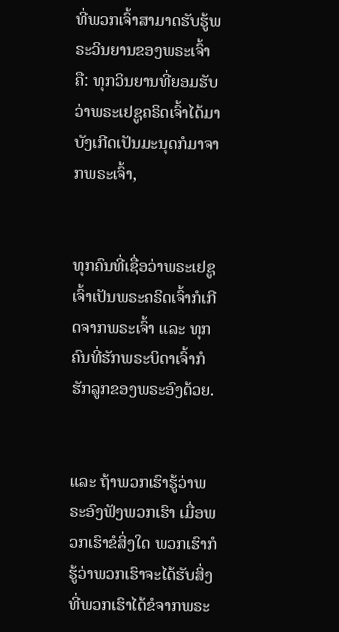ທີ່ພວກເຈົ້າສາມາດຮັບຮູ້ພຣະວິນຍານຂອງພຣະເຈົ້າຄື: ທຸກວິນຍານທີ່ຍອມຮັບວ່າພຣະເຢຊູຄຣິດເຈົ້າໄດ້ມາບັງເກີດເປັນມະນຸດກໍມາຈາກພຣະເຈົ້າ,


ທຸກຄົນທີ່ເຊື່ອວ່າພຣະເຢຊູເຈົ້າເປັນພຣະຄຣິດເຈົ້າກໍເກີດຈາກພຣະເຈົ້າ ແລະ ທຸກຄົນທີ່ຮັກພຣະບິດາເຈົ້າກໍຮັກລູກຂອງພຣະອົງດ້ວຍ.


ແລະ ຖ້າພວກເຮົາຮູ້ວ່າພຣະອົງຟັງພວກເຮົາ ເມື່ອພວກເຮົາຂໍສິ່ງໃດ ພວກເຮົາກໍຮູ້ວ່າພວກເຮົາຈະໄດ້ຮັບສິ່ງທີ່ພວກເຮົາໄດ້ຂໍຈາກພຣະ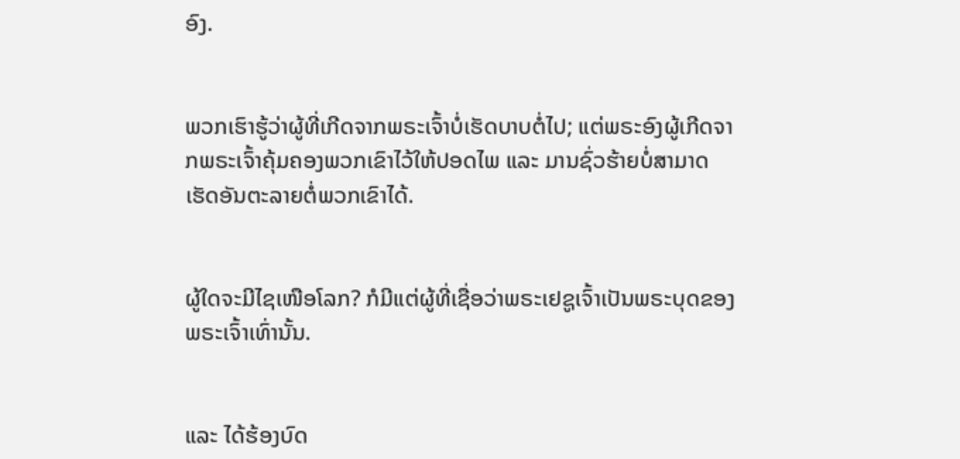ອົງ.


ພວກເຮົາຮູ້ວ່າຜູ້ທີ່ເກີດຈາກພຣະເຈົ້າບໍ່ເຮັດບາບຕໍ່ໄປ; ແຕ່ພຣະອົງຜູ້ເກີດຈາກພຣະເຈົ້າຄຸ້ມຄອງພວກເຂົາໄວ້ໃຫ້ປອດໄພ ແລະ ມານຊົ່ວຮ້າຍບໍ່ສາມາດເຮັດອັນຕະລາຍຕໍ່ພວກເຂົາໄດ້.


ຜູ້ໃດຈະມີໄຊເໜືອໂລກ? ກໍມີແຕ່ຜູ້ທີ່ເຊື່ອວ່າພຣະເຢຊູເຈົ້າເປັນພຣະບຸດຂອງພຣະເຈົ້າເທົ່ານັ້ນ.


ແລະ ໄດ້ຮ້ອງບົດ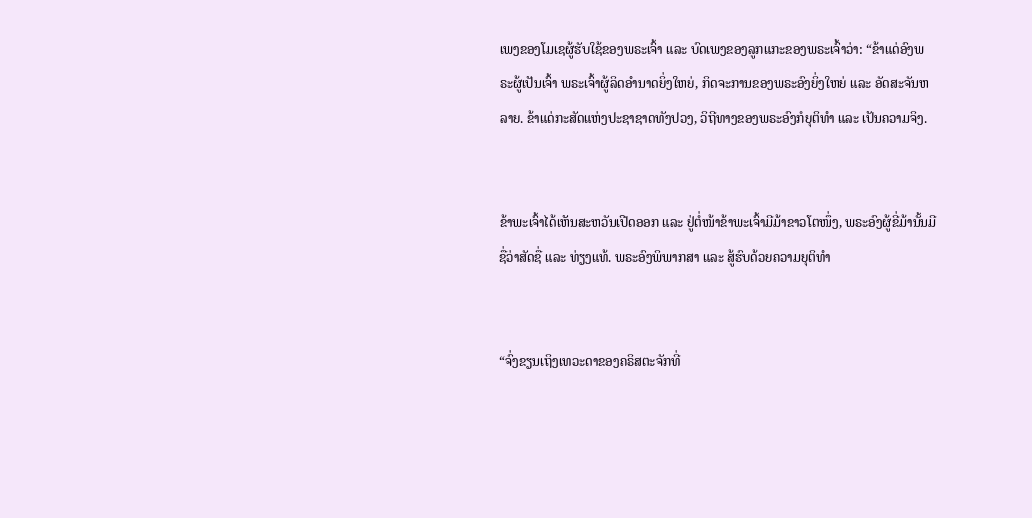ເພງຂອງໂມເຊຜູ້ຮັບໃຊ້ຂອງພຣະເຈົ້າ ແລະ ບົດເພງຂອງລູກແກະຂອງພຣະເຈົ້າວ່າ: “ຂ້າແດ່ອົງພຣະຜູ້ເປັນເຈົ້າ ພຣະເຈົ້າຜູ້ລິດອຳນາດຍິ່ງໃຫຍ່, ກິດຈະການຂອງພຣະອົງຍິ່ງໃຫຍ່ ແລະ ອັດສະຈັນຫລາຍ. ຂ້າແດ່ກະສັດແຫ່ງປະຊາຊາດທັງປວງ, ວິຖີທາງຂອງພຣະອົງກໍຍຸຕິທຳ ແລະ ເປັນຄວາມຈິງ.


ຂ້າພະເຈົ້າໄດ້ເຫັນສະຫວັນເປີດອອກ ແລະ ຢູ່ຕໍ່ໜ້າຂ້າພະເຈົ້າມີມ້າຂາວໂຕໜຶ່ງ, ພຣະອົງຜູ້ຂີ່ມ້ານັ້ນມີຊື່ວ່າສັດຊື່ ແລະ ທ່ຽງແທ້. ພຣະອົງພິພາກສາ ແລະ ສູ້ຮົບດ້ວຍຄວາມຍຸຕິທຳ


“ຈົ່ງຂຽນເຖິງເທວະດາຂອງຄຣິສຕະຈັກທີ່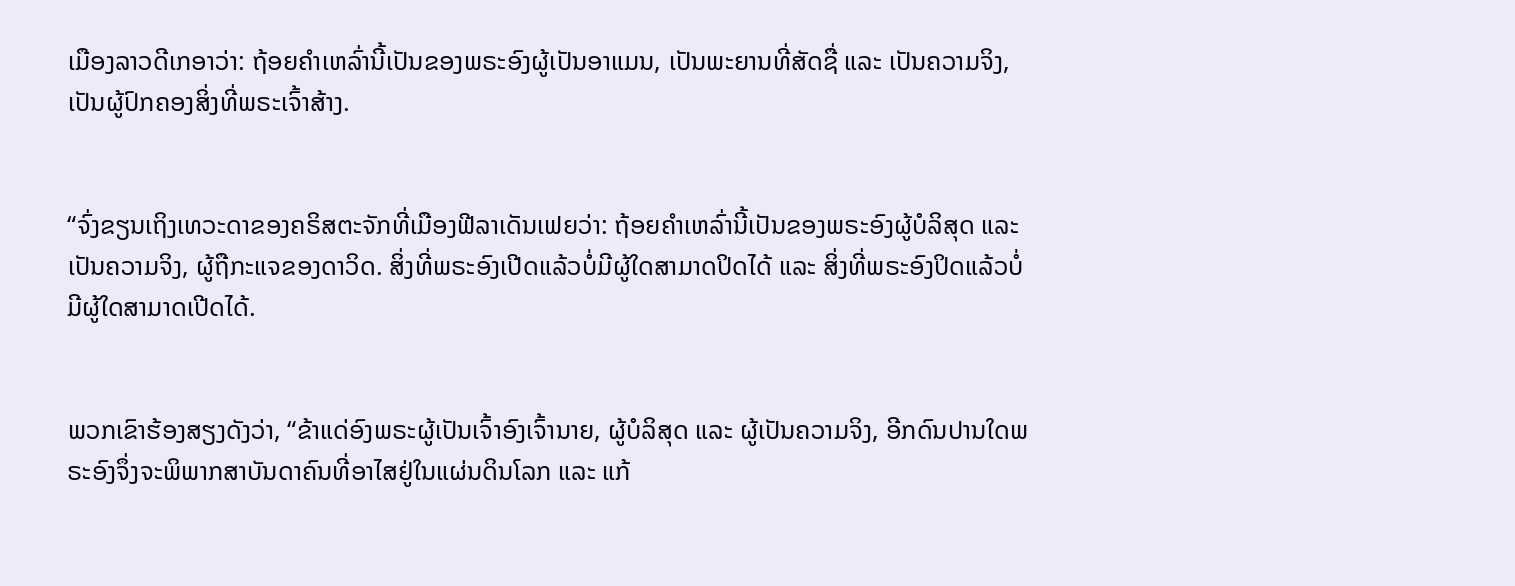ເມືອງລາວດີເກອາວ່າ: ຖ້ອຍຄຳເຫລົ່ານີ້ເປັນຂອງພຣະອົງຜູ້ເປັນອາແມນ, ເປັນພະຍານທີ່ສັດຊື່ ແລະ ເປັນຄວາມຈິງ, ເປັນຜູ້ປົກຄອງສິ່ງທີ່ພຣະເຈົ້າສ້າງ.


“ຈົ່ງຂຽນເຖິງເທວະດາຂອງຄຣິສຕະຈັກທີ່ເມືອງຟີລາເດັນເຟຍວ່າ: ຖ້ອຍຄຳເຫລົ່ານີ້ເປັນຂອງພຣະອົງຜູ້ບໍລິສຸດ ແລະ ເປັນຄວາມຈິງ, ຜູ້ຖືກະແຈຂອງດາວິດ. ສິ່ງທີ່ພຣະອົງເປີດແລ້ວບໍ່ມີຜູ້ໃດສາມາດປິດໄດ້ ແລະ ສິ່ງທີ່ພຣະອົງປິດແລ້ວບໍ່ມີຜູ້ໃດສາມາດເປີດໄດ້.


ພວກເຂົາຮ້ອງສຽງດັງວ່າ, “ຂ້າແດ່ອົງພຣະຜູ້ເປັນເຈົ້າອົງເຈົ້ານາຍ, ຜູ້ບໍລິສຸດ ແລະ ຜູ້ເປັນຄວາມຈິງ, ອີກດົນປານໃດພຣະອົງຈຶ່ງຈະພິພາກສາບັນດາຄົນທີ່ອາໄສຢູ່ໃນແຜ່ນດິນໂລກ ແລະ ແກ້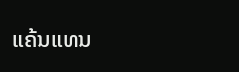ແຄ້ນແທນ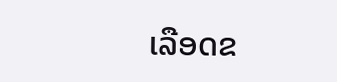ເລືອດຂ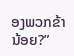ອງພວກຂ້ານ້ອຍ?”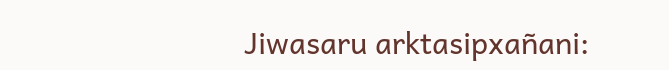Jiwasaru arktasipxañani: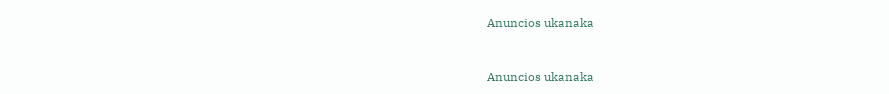Anuncios ukanaka


Anuncios ukanaka